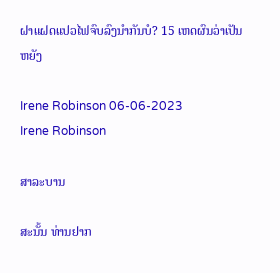ຝາແຝດແປວໄຟຈົບລົງນຳກັນບໍ? 15 ເຫດຜົນວ່າເປັນຫຍັງ

Irene Robinson 06-06-2023
Irene Robinson

ສາລະບານ

ສະນັ້ນ ທ່ານຢາກ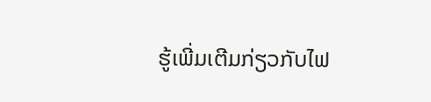ຮູ້ເພີ່ມເຕີມກ່ຽວກັບໄຟ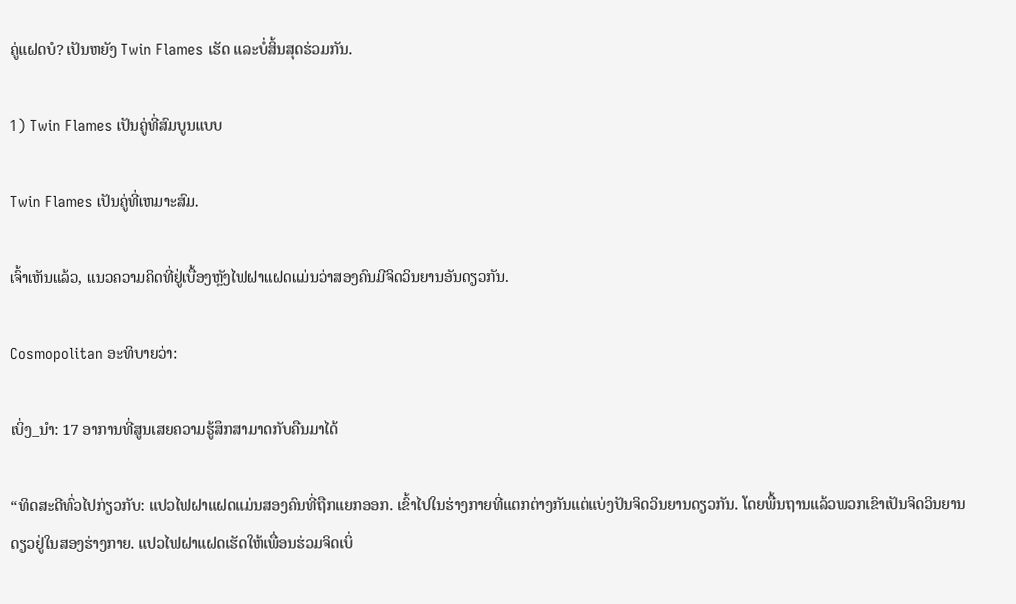ຄູ່ແຝດບໍ? ເປັນຫຍັງ Twin Flames ເຮັດ ແລະບໍ່ສິ້ນສຸດຮ່ວມກັນ.

1) Twin Flames ເປັນຄູ່ທີ່ສົມບູນແບບ

Twin Flames ເປັນຄູ່ທີ່ເຫມາະສົມ.

ເຈົ້າເຫັນແລ້ວ, ແນວຄວາມຄິດທີ່ຢູ່ເບື້ອງຫຼັງໄຟຝາແຝດແມ່ນວ່າສອງຄົນມີຈິດວິນຍານອັນດຽວກັນ.

Cosmopolitan ອະທິບາຍວ່າ:

ເບິ່ງ_ນຳ: 17 ອາການທີ່ສູນເສຍຄວາມຮູ້ສຶກສາມາດກັບຄືນມາໄດ້

“ທິດສະດີທົ່ວໄປກ່ຽວກັບ: ແປວໄຟຝາແຝດແມ່ນສອງຄົນທີ່ຖືກແຍກອອກ. ເຂົ້າໄປໃນຮ່າງກາຍທີ່ແຕກຕ່າງກັນແຕ່ແບ່ງປັນຈິດວິນຍານດຽວກັນ. ໂດຍພື້ນຖານແລ້ວພວກເຂົາເປັນຈິດວິນຍານດຽວຢູ່ໃນສອງຮ່າງກາຍ. ແປວໄຟຝາແຝດເຮັດໃຫ້ເພື່ອນຮ່ວມຈິດເບິ່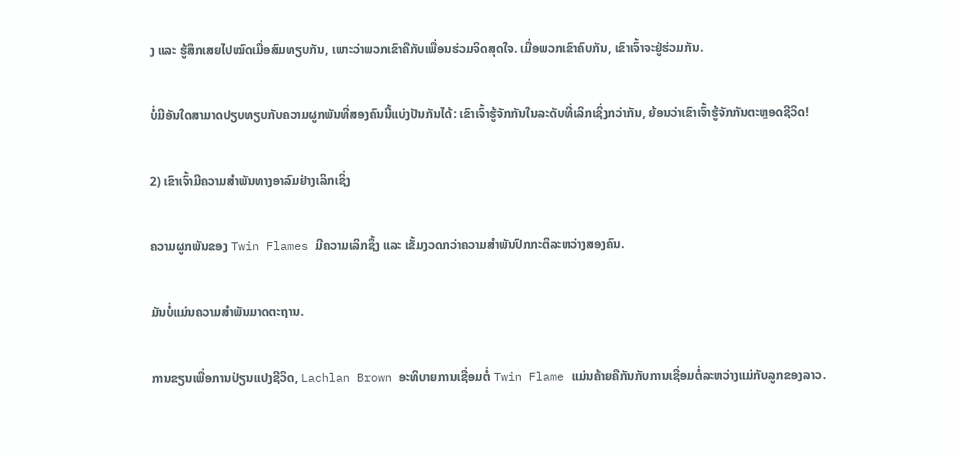ງ ແລະ ຮູ້ສຶກເສຍໄປໝົດເມື່ອສົມທຽບກັນ, ເພາະວ່າພວກເຂົາຄືກັບເພື່ອນຮ່ວມຈິດສຸດໃຈ. ເມື່ອພວກເຂົາຄົບກັນ, ເຂົາເຈົ້າຈະຢູ່ຮ່ວມກັນ.

ບໍ່ມີອັນໃດສາມາດປຽບທຽບກັບຄວາມຜູກພັນທີ່ສອງຄົນນີ້ແບ່ງປັນກັນໄດ້: ເຂົາເຈົ້າຮູ້ຈັກກັນໃນລະດັບທີ່ເລິກເຊິ່ງກວ່າກັນ, ຍ້ອນວ່າເຂົາເຈົ້າຮູ້ຈັກກັນຕະຫຼອດຊີວິດ!

2) ເຂົາເຈົ້າມີຄວາມສຳພັນທາງອາລົມຢ່າງເລິກເຊິ່ງ

ຄວາມຜູກພັນຂອງ Twin Flames ມີຄວາມເລິກຊຶ້ງ ແລະ ເຂັ້ມງວດກວ່າຄວາມສຳພັນປົກກະຕິລະຫວ່າງສອງຄົນ.

ມັນບໍ່ແມ່ນຄວາມສຳພັນມາດຕະຖານ.

ການຂຽນເພື່ອການປ່ຽນແປງຊີວິດ, Lachlan Brown ອະທິບາຍການເຊື່ອມຕໍ່ Twin Flame ແມ່ນຄ້າຍຄືກັນກັບການເຊື່ອມຕໍ່ລະຫວ່າງແມ່ກັບລູກຂອງລາວ.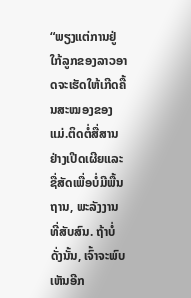“ພຽງແຕ່ການຢູ່ໃກ້ລູກຂອງລາວອາດຈະເຮັດໃຫ້ເກີດຄື້ນສະໝອງຂອງແມ່.ຕິດຕໍ່ສື່ສານຢ່າງເປີດເຜີຍແລະຊື່ສັດເພື່ອບໍ່ມີພື້ນຖານ, ພະລັງງານທີ່ສັບສົນ. ຖ້າບໍ່ດັ່ງນັ້ນ, ເຈົ້າຈະພົບເຫັນອີກ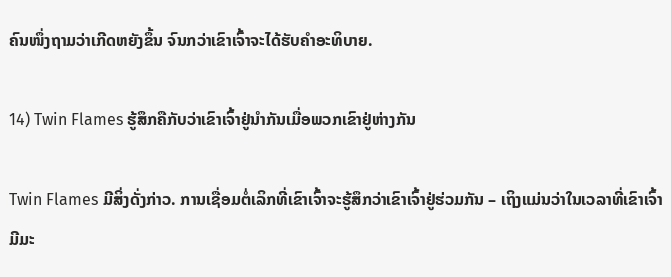ຄົນໜຶ່ງຖາມວ່າເກີດຫຍັງຂຶ້ນ ຈົນກວ່າເຂົາເຈົ້າຈະໄດ້ຮັບຄຳອະທິບາຍ.

14) Twin Flames ຮູ້ສຶກຄືກັບວ່າເຂົາເຈົ້າຢູ່ນຳກັນເມື່ອພວກເຂົາຢູ່ຫ່າງກັນ

Twin Flames ມີສິ່ງດັ່ງກ່າວ. ການເຊື່ອມຕໍ່ເລິກທີ່ເຂົາເຈົ້າຈະຮູ້ສຶກວ່າເຂົາເຈົ້າຢູ່ຮ່ວມກັນ – ເຖິງແມ່ນວ່າໃນເວລາທີ່ເຂົາເຈົ້າມີມະ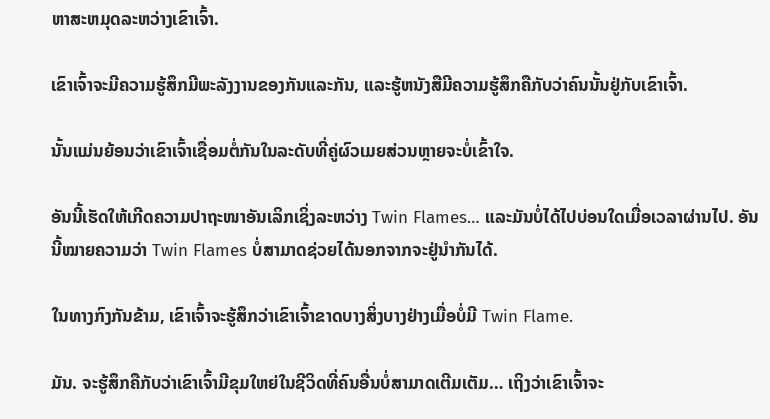ຫາສະຫມຸດລະຫວ່າງເຂົາເຈົ້າ.

ເຂົາເຈົ້າຈະມີຄວາມຮູ້ສຶກມີພະລັງງານຂອງກັນແລະກັນ, ແລະຮູ້ຫນັງສືມີຄວາມຮູ້ສຶກຄືກັບວ່າຄົນນັ້ນຢູ່ກັບເຂົາເຈົ້າ.

ນັ້ນແມ່ນຍ້ອນວ່າເຂົາເຈົ້າເຊື່ອມຕໍ່ກັນໃນລະດັບທີ່ຄູ່ຜົວເມຍສ່ວນຫຼາຍຈະບໍ່ເຂົ້າໃຈ.

ອັນນີ້ເຮັດໃຫ້ເກີດຄວາມປາຖະໜາອັນເລິກເຊິ່ງລະຫວ່າງ Twin Flames… ແລະມັນບໍ່ໄດ້ໄປບ່ອນໃດເມື່ອເວລາຜ່ານໄປ. ອັນນີ້ໝາຍຄວາມວ່າ Twin Flames ບໍ່ສາມາດຊ່ວຍໄດ້ນອກຈາກຈະຢູ່ນຳກັນໄດ້.

ໃນທາງກົງກັນຂ້າມ, ເຂົາເຈົ້າຈະຮູ້ສຶກວ່າເຂົາເຈົ້າຂາດບາງສິ່ງບາງຢ່າງເມື່ອບໍ່ມີ Twin Flame.

ມັນ. ຈະຮູ້ສຶກຄືກັບວ່າເຂົາເຈົ້າມີຂຸມໃຫຍ່ໃນຊີວິດທີ່ຄົນອື່ນບໍ່ສາມາດເຕີມເຕັມ… ເຖິງວ່າເຂົາເຈົ້າຈະ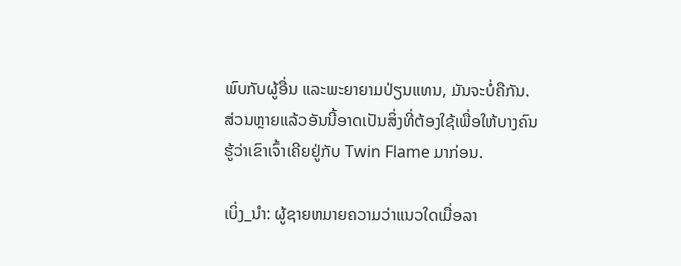ພົບກັບຜູ້ອື່ນ ແລະພະຍາຍາມປ່ຽນແທນ, ມັນຈະບໍ່ຄືກັນ. ສ່ວນຫຼາຍແລ້ວອັນນີ້ອາດເປັນສິ່ງທີ່ຕ້ອງໃຊ້ເພື່ອໃຫ້ບາງຄົນຮູ້ວ່າເຂົາເຈົ້າເຄີຍຢູ່ກັບ Twin Flame ມາກ່ອນ.

ເບິ່ງ_ນຳ: ຜູ້ຊາຍຫມາຍຄວາມວ່າແນວໃດເມື່ອລາ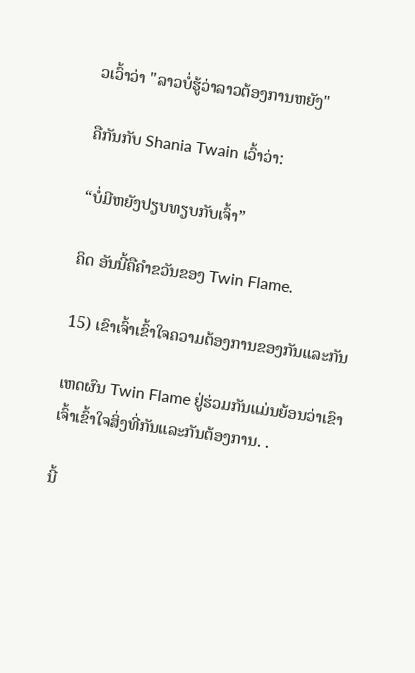ວເວົ້າວ່າ "ລາວບໍ່ຮູ້ວ່າລາວຕ້ອງການຫຍັງ"

ຄືກັນກັບ Shania Twain ເວົ້າວ່າ:

“ບໍ່ມີຫຍັງປຽບທຽບກັບເຈົ້າ”

ຄິດ ອັນນີ້ຄືຄຳຂວັນຂອງ Twin Flame.

15) ເຂົາເຈົ້າເຂົ້າໃຈຄວາມຕ້ອງການຂອງກັນແລະກັນ

ເຫດຜົນ Twin Flame ຢູ່ຮ່ວມກັນແມ່ນຍ້ອນວ່າເຂົາເຈົ້າເຂົ້າໃຈສິ່ງທີ່ກັນແລະກັນຕ້ອງການ. .

ນີ້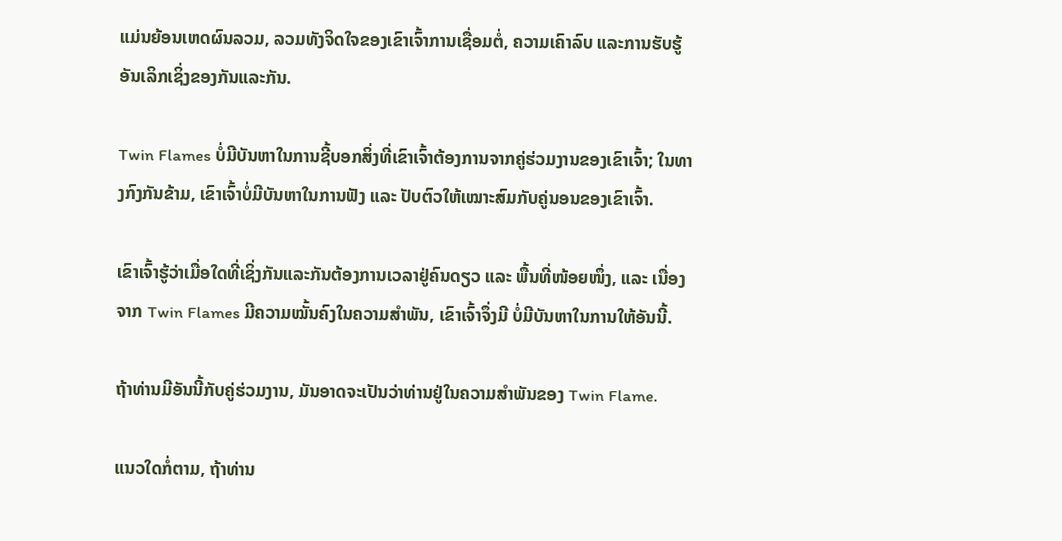ແມ່ນຍ້ອນເຫດຜົນລວມ, ລວມທັງຈິດໃຈຂອງເຂົາເຈົ້າການເຊື່ອມຕໍ່, ຄວາມເຄົາລົບ ແລະການຮັບຮູ້ອັນເລິກເຊິ່ງຂອງກັນແລະກັນ.

Twin Flames ບໍ່ມີບັນຫາໃນການຊີ້ບອກສິ່ງທີ່ເຂົາເຈົ້າຕ້ອງການຈາກຄູ່ຮ່ວມງານຂອງເຂົາເຈົ້າ; ໃນທາງກົງກັນຂ້າມ, ເຂົາເຈົ້າບໍ່ມີບັນຫາໃນການຟັງ ແລະ ປັບຕົວໃຫ້ເໝາະສົມກັບຄູ່ນອນຂອງເຂົາເຈົ້າ.

ເຂົາເຈົ້າຮູ້ວ່າເມື່ອໃດທີ່ເຊິ່ງກັນແລະກັນຕ້ອງການເວລາຢູ່ຄົນດຽວ ແລະ ພື້ນທີ່ໜ້ອຍໜຶ່ງ, ແລະ ເນື່ອງຈາກ Twin Flames ມີຄວາມໝັ້ນຄົງໃນຄວາມສຳພັນ, ເຂົາເຈົ້າຈຶ່ງມີ ບໍ່ມີບັນຫາໃນການໃຫ້ອັນນີ້.

ຖ້າທ່ານມີອັນນີ້ກັບຄູ່ຮ່ວມງານ, ມັນອາດຈະເປັນວ່າທ່ານຢູ່ໃນຄວາມສໍາພັນຂອງ Twin Flame.

ແນວໃດກໍ່ຕາມ, ຖ້າທ່ານ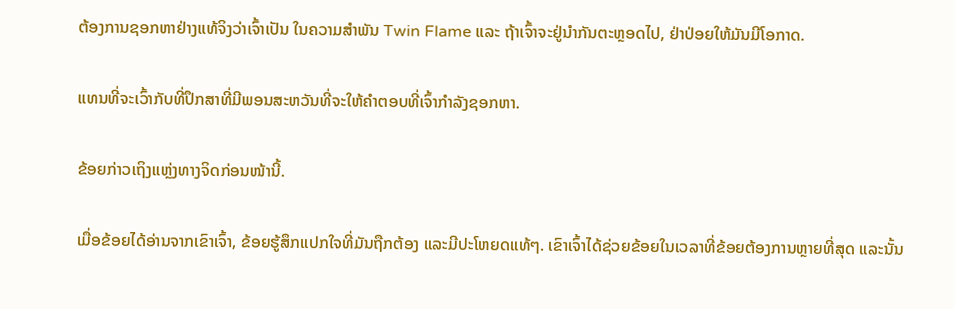ຕ້ອງການຊອກຫາຢ່າງແທ້ຈິງວ່າເຈົ້າເປັນ ໃນຄວາມສຳພັນ Twin Flame ແລະ ຖ້າເຈົ້າຈະຢູ່ນຳກັນຕະຫຼອດໄປ, ຢ່າປ່ອຍໃຫ້ມັນມີໂອກາດ.

ແທນທີ່ຈະເວົ້າກັບທີ່ປຶກສາທີ່ມີພອນສະຫວັນທີ່ຈະໃຫ້ຄຳຕອບທີ່ເຈົ້າກຳລັງຊອກຫາ.

ຂ້ອຍກ່າວເຖິງແຫຼ່ງທາງຈິດກ່ອນໜ້ານີ້.

ເມື່ອຂ້ອຍໄດ້ອ່ານຈາກເຂົາເຈົ້າ, ຂ້ອຍຮູ້ສຶກແປກໃຈທີ່ມັນຖືກຕ້ອງ ແລະມີປະໂຫຍດແທ້ໆ. ເຂົາເຈົ້າໄດ້ຊ່ວຍຂ້ອຍໃນເວລາທີ່ຂ້ອຍຕ້ອງການຫຼາຍທີ່ສຸດ ແລະນັ້ນ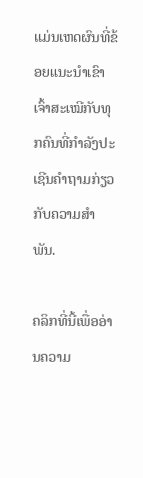ແມ່ນເຫດຜົນທີ່ຂ້ອຍແນະນໍາເຂົາເຈົ້າສະເໝີກັບທຸກຄົນທີ່ກໍາລັງປະເຊີນຄໍາຖາມກ່ຽວກັບຄວາມສໍາພັນ.

ຄລິກທີ່ນີ້ເພື່ອອ່ານຄວາມ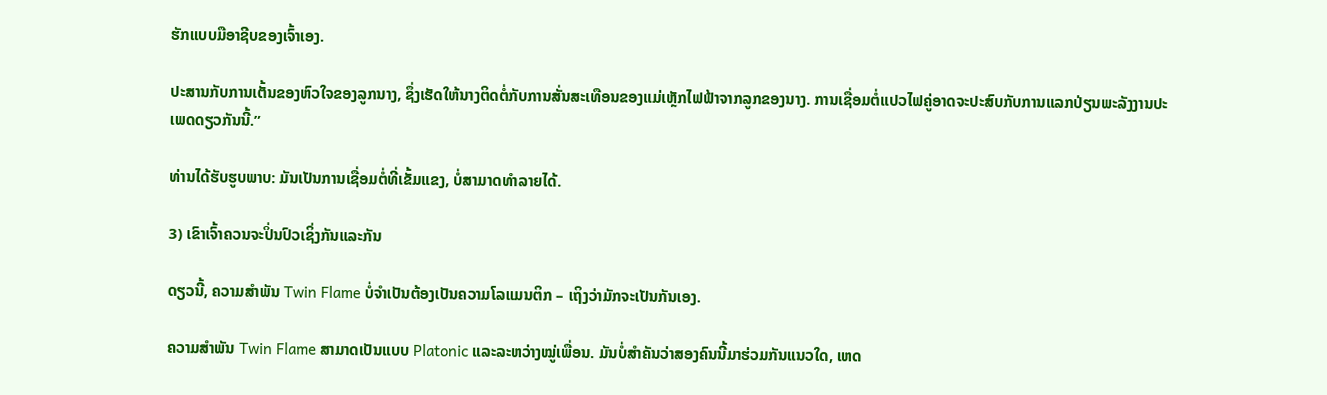ຮັກແບບມືອາຊີບຂອງເຈົ້າເອງ.

ປະສານກັບການເຕັ້ນຂອງຫົວໃຈຂອງລູກນາງ, ຊຶ່ງເຮັດໃຫ້ນາງຕິດຕໍ່ກັບການສັ່ນສະເທືອນຂອງແມ່ເຫຼັກໄຟຟ້າຈາກລູກຂອງນາງ. ການເຊື່ອມຕໍ່ແປວໄຟຄູ່ອາດຈະປະສົບກັບການແລກປ່ຽນພະລັງງານປະເພດດຽວກັນນີ້.”

ທ່ານໄດ້ຮັບຮູບພາບ: ມັນເປັນການເຊື່ອມຕໍ່ທີ່ເຂັ້ມແຂງ, ບໍ່ສາມາດທໍາລາຍໄດ້.

3) ເຂົາເຈົ້າຄວນຈະປິ່ນປົວເຊິ່ງກັນແລະກັນ

ດຽວນີ້, ຄວາມສຳພັນ Twin Flame ບໍ່ຈຳເປັນຕ້ອງເປັນຄວາມໂລແມນຕິກ – ເຖິງວ່າມັກຈະເປັນກັນເອງ.

ຄວາມສຳພັນ Twin Flame ສາມາດເປັນແບບ Platonic ແລະລະຫວ່າງໝູ່ເພື່ອນ. ມັນບໍ່ສໍາຄັນວ່າສອງຄົນນີ້ມາຮ່ວມກັນແນວໃດ, ເຫດ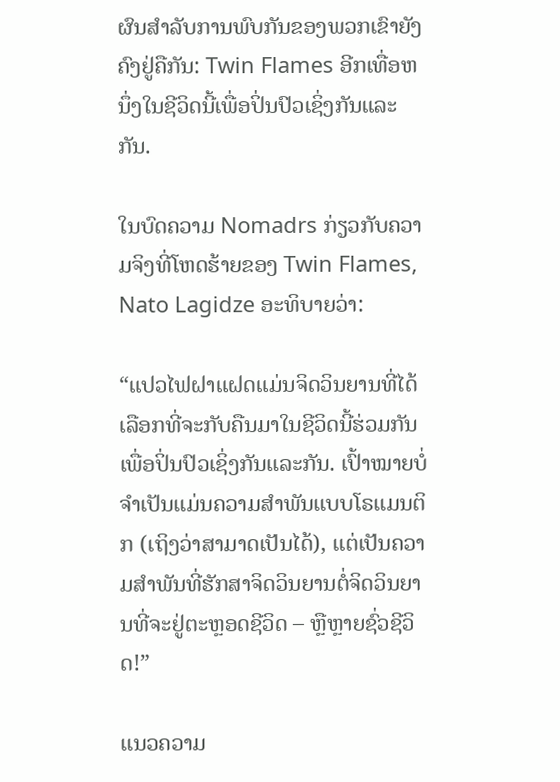ຜົນສໍາລັບການພົບກັນຂອງພວກເຂົາຍັງຄົງຢູ່ຄືກັນ: Twin Flames ອີກເທື່ອຫນຶ່ງໃນຊີວິດນີ້ເພື່ອປິ່ນປົວເຊິ່ງກັນແລະກັນ.

ໃນບົດຄວາມ Nomadrs ກ່ຽວກັບຄວາມຈິງທີ່ໂຫດຮ້າຍຂອງ Twin Flames, Nato Lagidze ອະທິບາຍວ່າ:

“ແປວໄຟຝາແຝດແມ່ນຈິດວິນຍານທີ່ໄດ້ເລືອກທີ່ຈະກັບຄືນມາໃນຊີວິດນີ້ຮ່ວມກັນເພື່ອປິ່ນປົວເຊິ່ງກັນແລະກັນ. ເປົ້າໝາຍບໍ່ຈຳເປັນແມ່ນຄວາມສຳພັນແບບໂຣແມນຕິກ (ເຖິງວ່າສາມາດເປັນໄດ້), ແຕ່ເປັນຄວາມສຳພັນທີ່ຮັກສາຈິດວິນຍານຕໍ່ຈິດວິນຍານທີ່ຈະຢູ່ຕະຫຼອດຊີວິດ – ຫຼືຫຼາຍຊົ່ວຊີວິດ!”

ແນວຄວາມ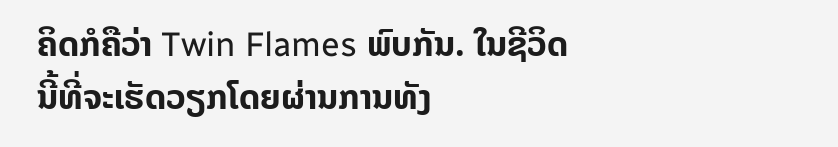ຄິດກໍຄືວ່າ Twin Flames ພົບກັນ. ໃນຊີວິດນີ້ທີ່ຈະເຮັດວຽກໂດຍຜ່ານການທັງ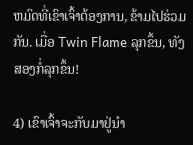ຫມົດທີ່ເຂົາເຈົ້າຕ້ອງການ, ຂ້າມໄປຮ່ວມກັນ. ເມື່ອ Twin Flame ລຸກຂຶ້ນ, ທັງສອງກໍ່ລຸກຂຶ້ນ!

4) ເຂົາເຈົ້າຈະກັບມາຢູ່ນຳ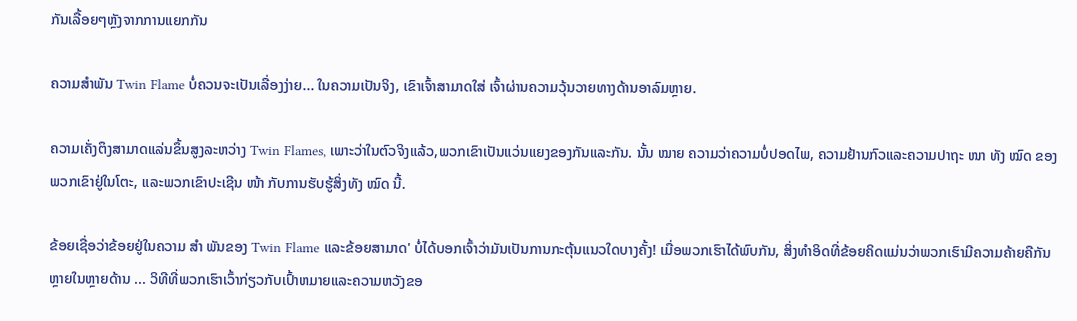ກັນເລື້ອຍໆຫຼັງຈາກການແຍກກັນ

ຄວາມສຳພັນ Twin Flame ບໍ່ຄວນຈະເປັນເລື່ອງງ່າຍ... ໃນຄວາມເປັນຈິງ, ເຂົາເຈົ້າສາມາດໃສ່ ເຈົ້າຜ່ານຄວາມວຸ້ນວາຍທາງດ້ານອາລົມຫຼາຍ.

ຄວາມເຄັ່ງຕຶງສາມາດແລ່ນຂຶ້ນສູງລະຫວ່າງ Twin Flames, ເພາະວ່າໃນຕົວຈິງແລ້ວ,ພວກເຂົາເປັນແວ່ນແຍງຂອງກັນແລະກັນ. ນັ້ນ ໝາຍ ຄວາມວ່າຄວາມບໍ່ປອດໄພ, ຄວາມຢ້ານກົວແລະຄວາມປາຖະ ໜາ ທັງ ໝົດ ຂອງພວກເຂົາຢູ່ໃນໂຕະ, ແລະພວກເຂົາປະເຊີນ ໜ້າ ກັບການຮັບຮູ້ສິ່ງທັງ ໝົດ ນີ້.

ຂ້ອຍເຊື່ອວ່າຂ້ອຍຢູ່ໃນຄວາມ ສຳ ພັນຂອງ Twin Flame ແລະຂ້ອຍສາມາດ' ບໍ່ໄດ້ບອກເຈົ້າວ່າມັນເປັນການກະຕຸ້ນແນວໃດບາງຄັ້ງ! ເມື່ອພວກເຮົາໄດ້ພົບກັນ, ສິ່ງທໍາອິດທີ່ຂ້ອຍຄິດແມ່ນວ່າພວກເຮົາມີຄວາມຄ້າຍຄືກັນຫຼາຍໃນຫຼາຍດ້ານ ... ວິທີທີ່ພວກເຮົາເວົ້າກ່ຽວກັບເປົ້າຫມາຍແລະຄວາມຫວັງຂອ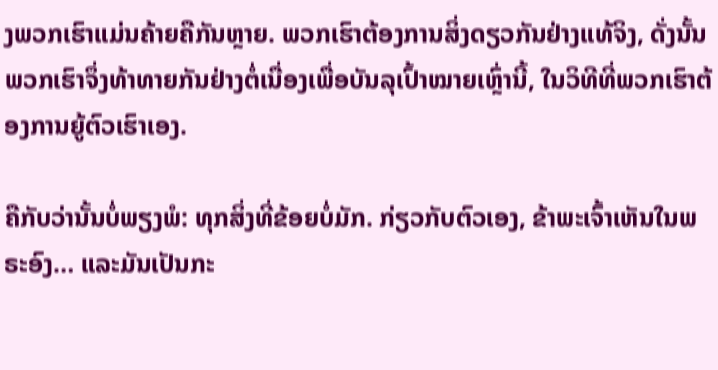ງພວກເຮົາແມ່ນຄ້າຍຄືກັນຫຼາຍ. ພວກເຮົາຕ້ອງການສິ່ງດຽວກັນຢ່າງແທ້ຈິງ, ດັ່ງນັ້ນພວກເຮົາຈຶ່ງທ້າທາຍກັນຢ່າງຕໍ່ເນື່ອງເພື່ອບັນລຸເປົ້າໝາຍເຫຼົ່ານີ້, ໃນວິທີທີ່ພວກເຮົາຕ້ອງການຍູ້ຕົວເຮົາເອງ.

ຄືກັບວ່ານັ້ນບໍ່ພຽງພໍ: ທຸກສິ່ງທີ່ຂ້ອຍບໍ່ມັກ. ກ່ຽວກັບຕົວເອງ, ຂ້າພະເຈົ້າເຫັນໃນພຣະອົງ… ແລະມັນເປັນກະ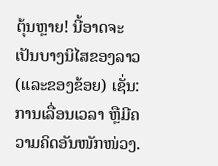ຕຸ້ນຫຼາຍ! ນີ້ອາດຈະເປັນບາງນິໄສຂອງລາວ (ແລະຂອງຂ້ອຍ) ເຊັ່ນ: ການເລື່ອນເວລາ ຫຼືມີຄວາມຄິດອັນໜັກໜ່ວງ.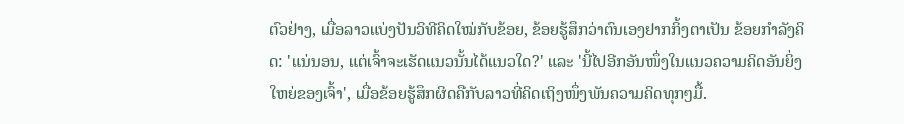ຕົວຢ່າງ, ເມື່ອລາວແບ່ງປັນວິທີຄິດໃໝ່ກັບຂ້ອຍ, ຂ້ອຍຮູ້ສຶກວ່າຕົນເອງຢາກກິ້ງຕາເປັນ ຂ້ອຍກຳລັງຄິດ: 'ແນ່ນອນ, ແຕ່ເຈົ້າຈະເຮັດແນວນັ້ນໄດ້ແນວໃດ?' ແລະ 'ນີ້ໄປອີກອັນໜຶ່ງໃນແນວຄວາມຄິດອັນຍິ່ງໃຫຍ່ຂອງເຈົ້າ', ເມື່ອຂ້ອຍຮູ້ສຶກຜິດຄືກັບລາວທີ່ຄິດເຖິງໜຶ່ງພັນຄວາມຄິດທຸກໆມື້.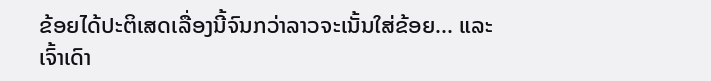ຂ້ອຍໄດ້ປະຕິເສດເລື່ອງນີ້ຈົນກວ່າລາວຈະເນັ້ນໃສ່ຂ້ອຍ... ແລະເຈົ້າເດົາ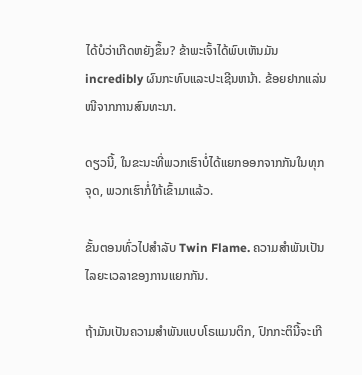ໄດ້ບໍວ່າເກີດຫຍັງຂຶ້ນ? ຂ້າພະເຈົ້າໄດ້ພົບເຫັນມັນ incredibly ຜົນກະທົບແລະປະເຊີນຫນ້າ. ຂ້ອຍຢາກແລ່ນໜີຈາກການສົນທະນາ.

ດຽວນີ້, ໃນຂະນະທີ່ພວກເຮົາບໍ່ໄດ້ແຍກອອກຈາກກັນໃນທຸກຈຸດ, ພວກເຮົາກໍ່ໃກ້ເຂົ້າມາແລ້ວ.

ຂັ້ນຕອນທົ່ວໄປສຳລັບ Twin Flame. ຄວາມສໍາພັນເປັນໄລຍະເວລາຂອງການແຍກກັນ.

ຖ້າມັນເປັນຄວາມສຳພັນແບບໂຣແມນຕິກ, ປົກກະຕິນີ້ຈະເກີ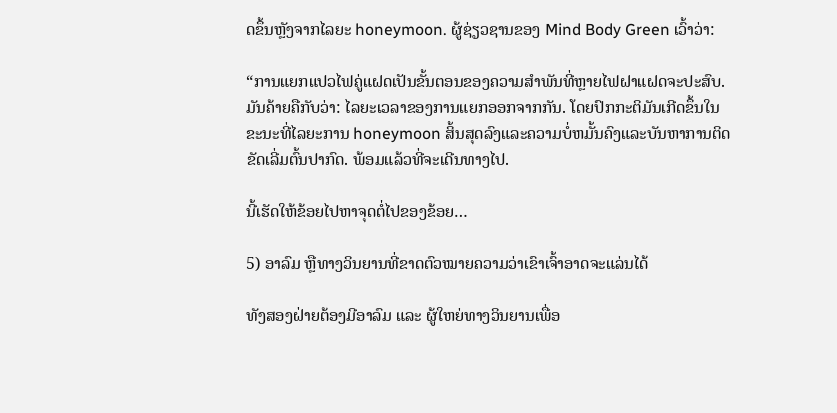ດຂຶ້ນຫຼັງຈາກໄລຍະ honeymoon. ຜູ້ຊ່ຽວຊານຂອງ Mind Body Green ເວົ້າວ່າ:

“ການແຍກແປວໄຟຄູ່ແຝດເປັນຂັ້ນຕອນຂອງຄວາມສຳພັນທີ່ຫຼາຍໄຟຝາແຝດຈະປະສົບ. ມັນຄ້າຍຄືກັບວ່າ: ໄລຍະເວລາຂອງການແຍກອອກຈາກກັນ. ໂດຍປົກກະຕິມັນເກີດຂຶ້ນໃນຂະນະທີ່ໄລຍະການ honeymoon ສິ້ນສຸດລົງແລະຄວາມບໍ່ຫມັ້ນຄົງແລະບັນຫາການຕິດຂັດເລີ່ມຕົ້ນປາກົດ. ພ້ອມແລ້ວທີ່ຈະເດີນທາງໄປ.

ນີ້ເຮັດໃຫ້ຂ້ອຍໄປຫາຈຸດຕໍ່ໄປຂອງຂ້ອຍ…

5) ອາລົມ ຫຼືທາງວິນຍານທີ່ຂາດຕົວໝາຍຄວາມວ່າເຂົາເຈົ້າອາດຈະແລ່ນໄດ້

ທັງສອງຝ່າຍຕ້ອງມີອາລົມ ແລະ ຜູ້ໃຫຍ່ທາງວິນຍານເພື່ອ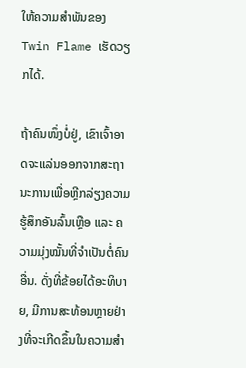ໃຫ້ຄວາມສຳພັນຂອງ Twin Flame ເຮັດວຽກໄດ້.

ຖ້າຄົນໜຶ່ງບໍ່ຢູ່, ເຂົາເຈົ້າອາດຈະແລ່ນອອກຈາກສະຖານະການເພື່ອຫຼີກລ່ຽງຄວາມຮູ້ສຶກອັນລົ້ນເຫຼືອ ແລະ ຄວາມມຸ່ງໝັ້ນທີ່ຈຳເປັນຕໍ່ຄົນອື່ນ. ດັ່ງທີ່ຂ້ອຍໄດ້ອະທິບາຍ, ມີການສະທ້ອນຫຼາຍຢ່າງທີ່ຈະເກີດຂຶ້ນໃນຄວາມສຳ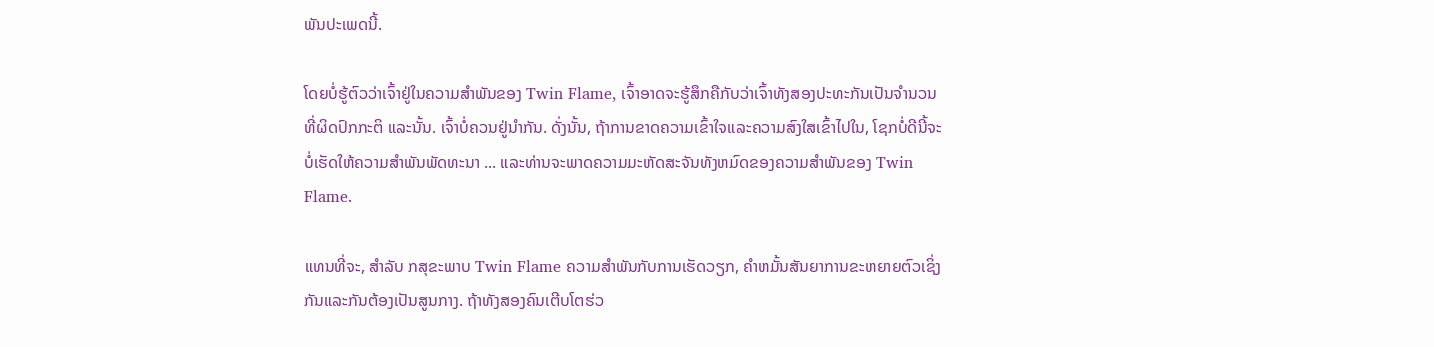ພັນປະເພດນີ້.

ໂດຍບໍ່ຮູ້ຕົວວ່າເຈົ້າຢູ່ໃນຄວາມສຳພັນຂອງ Twin Flame, ເຈົ້າອາດຈະຮູ້ສຶກຄືກັບວ່າເຈົ້າທັງສອງປະທະກັນເປັນຈຳນວນທີ່ຜິດປົກກະຕິ ແລະນັ້ນ. ເຈົ້າບໍ່ຄວນຢູ່ນຳກັນ. ດັ່ງນັ້ນ, ຖ້າການຂາດຄວາມເຂົ້າໃຈແລະຄວາມສົງໃສເຂົ້າໄປໃນ, ໂຊກບໍ່ດີນີ້ຈະບໍ່ເຮັດໃຫ້ຄວາມສໍາພັນພັດທະນາ ... ແລະທ່ານຈະພາດຄວາມມະຫັດສະຈັນທັງຫມົດຂອງຄວາມສໍາພັນຂອງ Twin Flame.

ແທນທີ່ຈະ, ສໍາລັບ ກສຸຂະພາບ Twin Flame ຄວາມສໍາພັນກັບການເຮັດວຽກ, ຄໍາຫມັ້ນສັນຍາການຂະຫຍາຍຕົວເຊິ່ງກັນແລະກັນຕ້ອງເປັນສູນກາງ. ຖ້າທັງສອງຄົນເຕີບໂຕຮ່ວ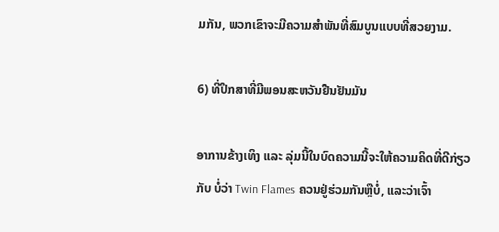ມກັນ, ພວກເຂົາຈະມີຄວາມສຳພັນທີ່ສົມບູນແບບທີ່ສວຍງາມ.

6) ທີ່ປຶກສາທີ່ມີພອນສະຫວັນຢືນຢັນມັນ

ອາການຂ້າງເທິງ ແລະ ລຸ່ມນີ້ໃນບົດຄວາມນີ້ຈະໃຫ້ຄວາມຄິດທີ່ດີກ່ຽວກັບ ບໍ່ວ່າ Twin Flames ຄວນຢູ່ຮ່ວມກັນຫຼືບໍ່, ແລະວ່າເຈົ້າ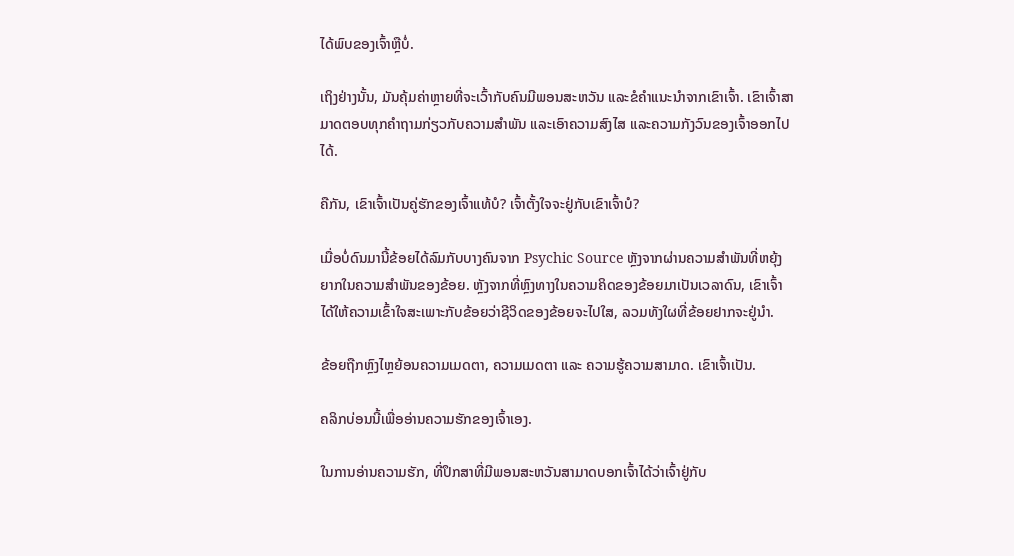ໄດ້ພົບຂອງເຈົ້າຫຼືບໍ່.

ເຖິງຢ່າງນັ້ນ, ມັນຄຸ້ມຄ່າຫຼາຍທີ່ຈະເວົ້າກັບຄົນມີພອນສະຫວັນ ແລະຂໍຄຳແນະນຳຈາກເຂົາເຈົ້າ. ເຂົາເຈົ້າສາມາດຕອບທຸກຄຳຖາມກ່ຽວກັບຄວາມສຳພັນ ແລະເອົາຄວາມສົງໄສ ແລະຄວາມກັງວົນຂອງເຈົ້າອອກໄປໄດ້.

ຄືກັນ, ເຂົາເຈົ້າເປັນຄູ່ຮັກຂອງເຈົ້າແທ້ບໍ? ເຈົ້າຕັ້ງໃຈຈະຢູ່ກັບເຂົາເຈົ້າບໍ?

ເມື່ອບໍ່ດົນມານີ້ຂ້ອຍໄດ້ລົມກັບບາງຄົນຈາກ Psychic Source ຫຼັງຈາກຜ່ານຄວາມສຳພັນທີ່ຫຍຸ້ງຍາກໃນຄວາມສຳພັນຂອງຂ້ອຍ. ຫຼັງຈາກທີ່ຫຼົງທາງໃນຄວາມຄິດຂອງຂ້ອຍມາເປັນເວລາດົນ, ເຂົາເຈົ້າໄດ້ໃຫ້ຄວາມເຂົ້າໃຈສະເພາະກັບຂ້ອຍວ່າຊີວິດຂອງຂ້ອຍຈະໄປໃສ, ລວມທັງໃຜທີ່ຂ້ອຍຢາກຈະຢູ່ນຳ.

ຂ້ອຍຖືກຫຼົງໄຫຼຍ້ອນຄວາມເມດຕາ, ຄວາມເມດຕາ ແລະ ຄວາມຮູ້ຄວາມສາມາດ. ເຂົາເຈົ້າເປັນ.

ຄລິກບ່ອນນີ້ເພື່ອອ່ານຄວາມຮັກຂອງເຈົ້າເອງ.

ໃນການອ່ານຄວາມຮັກ, ທີ່ປຶກສາທີ່ມີພອນສະຫວັນສາມາດບອກເຈົ້າໄດ້ວ່າເຈົ້າຢູ່ກັບ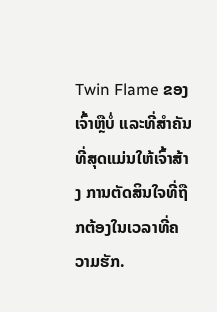Twin Flame ຂອງເຈົ້າຫຼືບໍ່ ແລະທີ່ສຳຄັນທີ່ສຸດແມ່ນໃຫ້ເຈົ້າສ້າງ ການຕັດສິນໃຈທີ່ຖືກຕ້ອງໃນເວລາທີ່ຄວາມຮັກ.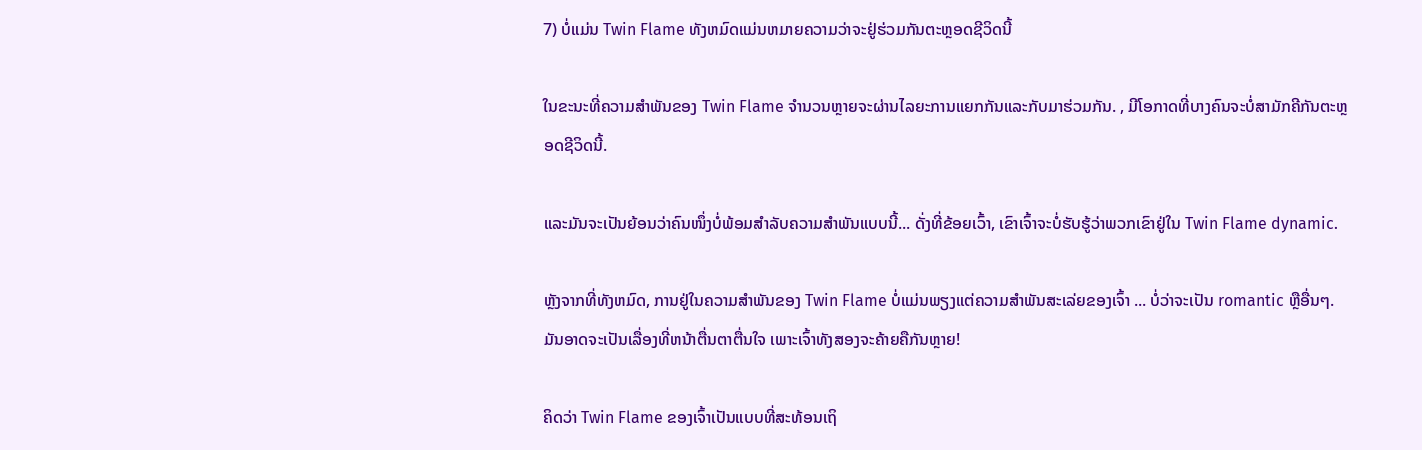7) ບໍ່ແມ່ນ Twin Flame ທັງຫມົດແມ່ນຫມາຍຄວາມວ່າຈະຢູ່ຮ່ວມກັນຕະຫຼອດຊີວິດນີ້

ໃນຂະນະທີ່ຄວາມສໍາພັນຂອງ Twin Flame ຈໍານວນຫຼາຍຈະຜ່ານໄລຍະການແຍກກັນແລະກັບມາຮ່ວມກັນ. , ມີໂອກາດທີ່ບາງຄົນຈະບໍ່ສາມັກຄີກັນຕະຫຼອດຊີວິດນີ້.

ແລະມັນຈະເປັນຍ້ອນວ່າຄົນໜຶ່ງບໍ່ພ້ອມສຳລັບຄວາມສຳພັນແບບນີ້... ດັ່ງທີ່ຂ້ອຍເວົ້າ, ເຂົາເຈົ້າຈະບໍ່ຮັບຮູ້ວ່າພວກເຂົາຢູ່ໃນ Twin Flame dynamic.

ຫຼັງຈາກທີ່ທັງຫມົດ, ການຢູ່ໃນຄວາມສໍາພັນຂອງ Twin Flame ບໍ່ແມ່ນພຽງແຕ່ຄວາມສໍາພັນສະເລ່ຍຂອງເຈົ້າ ... ບໍ່ວ່າຈະເປັນ romantic ຫຼືອື່ນໆ. ມັນອາດຈະເປັນເລື່ອງທີ່ຫນ້າຕື່ນຕາຕື່ນໃຈ ເພາະເຈົ້າທັງສອງຈະຄ້າຍຄືກັນຫຼາຍ!

ຄິດວ່າ Twin Flame ຂອງເຈົ້າເປັນແບບທີ່ສະທ້ອນເຖິ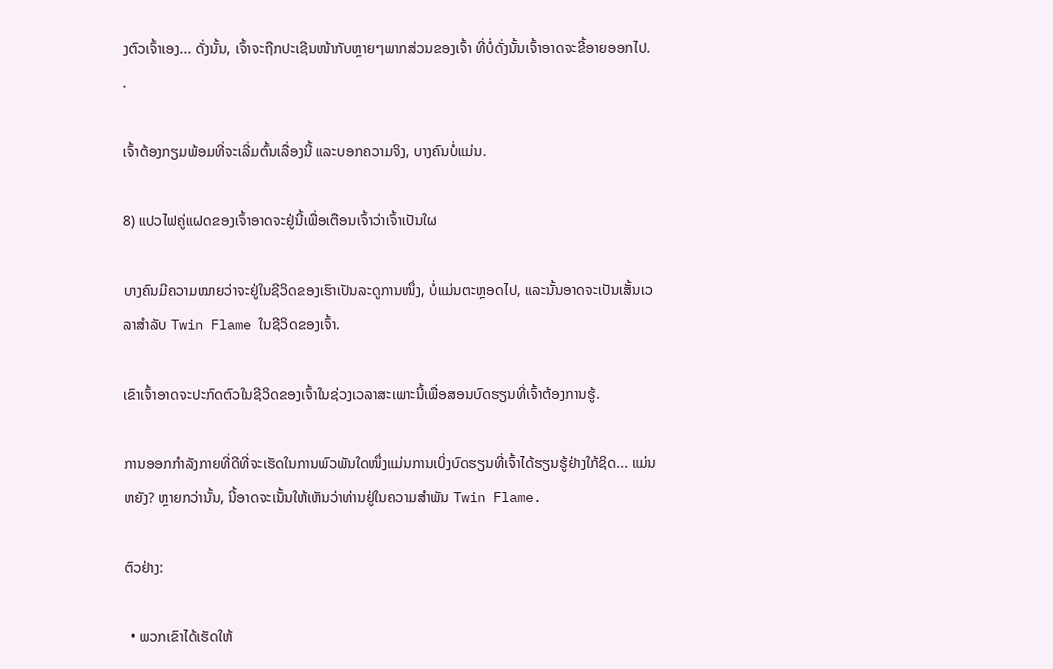ງຕົວເຈົ້າເອງ... ດັ່ງນັ້ນ, ເຈົ້າຈະຖືກປະເຊີນໜ້າກັບຫຼາຍໆພາກສ່ວນຂອງເຈົ້າ ທີ່ບໍ່ດັ່ງນັ້ນເຈົ້າອາດຈະຂີ້ອາຍອອກໄປ. .

ເຈົ້າຕ້ອງກຽມພ້ອມທີ່ຈະເລີ່ມຕົ້ນເລື່ອງນີ້ ແລະບອກຄວາມຈິງ, ບາງຄົນບໍ່ແມ່ນ.

8) ແປວໄຟຄູ່ແຝດຂອງເຈົ້າອາດຈະຢູ່ນີ້ເພື່ອເຕືອນເຈົ້າວ່າເຈົ້າເປັນໃຜ

ບາງຄົນມີຄວາມໝາຍວ່າຈະຢູ່ໃນຊີວິດຂອງເຮົາເປັນລະດູການໜຶ່ງ, ບໍ່ແມ່ນຕະຫຼອດໄປ, ແລະນັ້ນອາດຈະເປັນເສັ້ນເວລາສຳລັບ Twin Flame ໃນຊີວິດຂອງເຈົ້າ.

ເຂົາເຈົ້າອາດຈະປະກົດຕົວໃນຊີວິດຂອງເຈົ້າໃນຊ່ວງເວລາສະເພາະນີ້ເພື່ອສອນບົດຮຽນທີ່ເຈົ້າຕ້ອງການຮູ້.

ການອອກກຳລັງກາຍທີ່ດີທີ່ຈະເຮັດໃນການພົວພັນໃດໜຶ່ງແມ່ນການເບິ່ງບົດຮຽນທີ່ເຈົ້າໄດ້ຮຽນຮູ້ຢ່າງໃກ້ຊິດ... ແມ່ນຫຍັງ? ຫຼາຍກວ່ານັ້ນ, ນີ້ອາດຈະເນັ້ນໃຫ້ເຫັນວ່າທ່ານຢູ່ໃນຄວາມສຳພັນ Twin Flame.

ຕົວຢ່າງ:

  • ພວກເຂົາໄດ້ເຮັດໃຫ້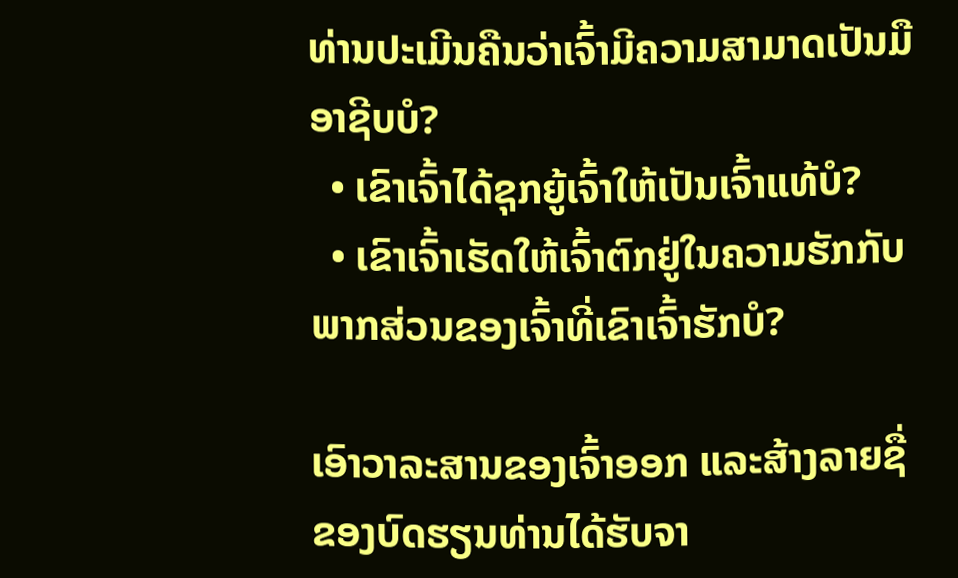ທ່ານປະເມີນຄືນວ່າເຈົ້າມີຄວາມສາມາດເປັນມືອາຊີບບໍ?
  • ເຂົາເຈົ້າໄດ້ຊຸກຍູ້ເຈົ້າໃຫ້ເປັນເຈົ້າແທ້ບໍ?
  • ເຂົາເຈົ້າເຮັດໃຫ້ເຈົ້າຕົກຢູ່ໃນຄວາມຮັກກັບພາກສ່ວນຂອງເຈົ້າທີ່ເຂົາເຈົ້າຮັກບໍ?

ເອົາວາລະສານຂອງເຈົ້າອອກ ແລະສ້າງລາຍຊື່ ຂອງບົດຮຽນທ່ານໄດ້ຮັບຈາ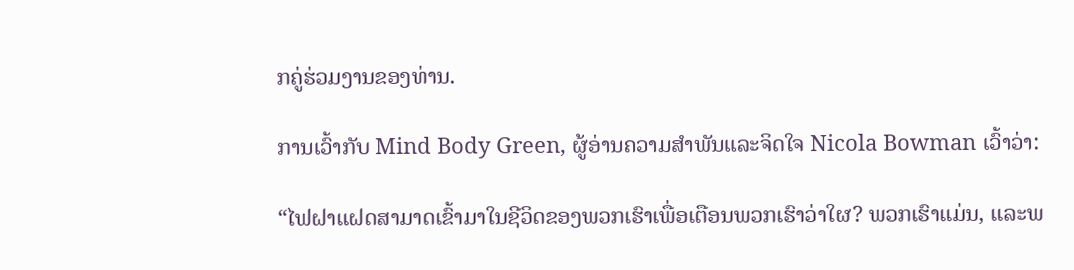ກຄູ່ຮ່ວມງານຂອງທ່ານ.

ການເວົ້າກັບ Mind Body Green, ຜູ້ອ່ານຄວາມສໍາພັນແລະຈິດໃຈ Nicola Bowman ເວົ້າວ່າ:

“ໄຟຝາແຝດສາມາດເຂົ້າມາໃນຊີວິດຂອງພວກເຮົາເພື່ອເຕືອນພວກເຮົາວ່າໃຜ? ພວກເຮົາແມ່ນ, ແລະພ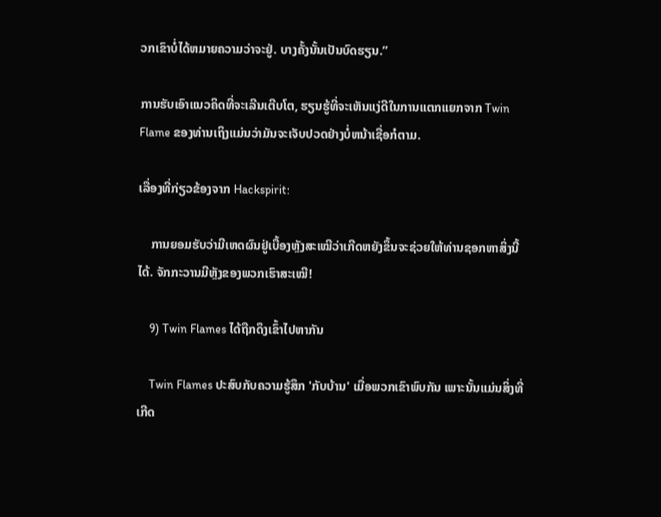ວກເຂົາບໍ່ໄດ້ຫມາຍຄວາມວ່າຈະຢູ່. ບາງຄັ້ງນັ້ນເປັນບົດຮຽນ.”

ການຮັບເອົາແນວຄິດທີ່ຈະເລີນເຕີບໂຕ, ຮຽນຮູ້ທີ່ຈະເຫັນແງ່ດີໃນການແຕກແຍກຈາກ Twin Flame ຂອງທ່ານເຖິງແມ່ນວ່າມັນຈະເຈັບປວດຢ່າງບໍ່ຫນ້າເຊື່ອກໍຕາມ.

ເລື່ອງທີ່ກ່ຽວຂ້ອງຈາກ Hackspirit:

    ການຍອມຮັບວ່າມີເຫດຜົນຢູ່ເບື້ອງຫຼັງສະເໝີວ່າເກີດຫຍັງຂຶ້ນຈະຊ່ວຍໃຫ້ທ່ານຊອກຫາສິ່ງນີ້ໄດ້. ຈັກກະວານມີຫຼັງຂອງພວກເຮົາສະເໝີ!

    9) Twin Flames ໄດ້ຖືກດຶງເຂົ້າໄປຫາກັນ

    Twin Flames ປະສົບກັບຄວາມຮູ້ສຶກ 'ກັບບ້ານ' ເມື່ອພວກເຂົາພົບກັນ ເພາະນັ້ນແມ່ນສິ່ງທີ່ເກີດ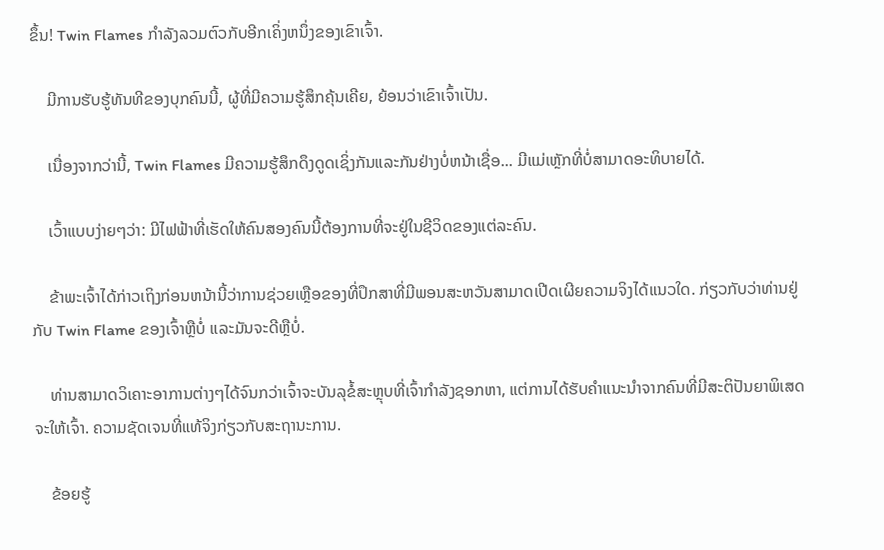ຂຶ້ນ! Twin Flames ກໍາລັງລວມຕົວກັບອີກເຄິ່ງຫນຶ່ງຂອງເຂົາເຈົ້າ.

    ມີການຮັບຮູ້ທັນທີຂອງບຸກຄົນນີ້, ຜູ້ທີ່ມີຄວາມຮູ້ສຶກຄຸ້ນເຄີຍ, ຍ້ອນວ່າເຂົາເຈົ້າເປັນ.

    ເນື່ອງຈາກວ່ານີ້, Twin Flames ມີຄວາມຮູ້ສຶກດຶງດູດເຊິ່ງກັນແລະກັນຢ່າງບໍ່ຫນ້າເຊື່ອ... ມີແມ່ເຫຼັກທີ່ບໍ່ສາມາດອະທິບາຍໄດ້.

    ເວົ້າແບບງ່າຍໆວ່າ: ມີໄຟຟ້າທີ່ເຮັດໃຫ້ຄົນສອງຄົນນີ້ຕ້ອງການທີ່ຈະຢູ່ໃນຊີວິດຂອງແຕ່ລະຄົນ.

    ຂ້າພະເຈົ້າໄດ້ກ່າວເຖິງກ່ອນຫນ້ານີ້ວ່າການຊ່ວຍເຫຼືອຂອງທີ່ປຶກສາທີ່ມີພອນສະຫວັນສາມາດເປີດເຜີຍຄວາມຈິງໄດ້ແນວໃດ. ກ່ຽວກັບວ່າທ່ານຢູ່ກັບ Twin Flame ຂອງເຈົ້າຫຼືບໍ່ ແລະມັນຈະດີຫຼືບໍ່.

    ທ່ານສາມາດວິເຄາະອາການຕ່າງໆໄດ້ຈົນກວ່າເຈົ້າຈະບັນລຸຂໍ້ສະຫຼຸບທີ່ເຈົ້າກໍາລັງຊອກຫາ, ແຕ່ການໄດ້ຮັບຄໍາແນະນໍາຈາກຄົນທີ່ມີສະຕິປັນຍາພິເສດຈະໃຫ້ເຈົ້າ. ຄວາມຊັດເຈນທີ່ແທ້ຈິງກ່ຽວກັບສະຖານະການ.

    ຂ້ອຍຮູ້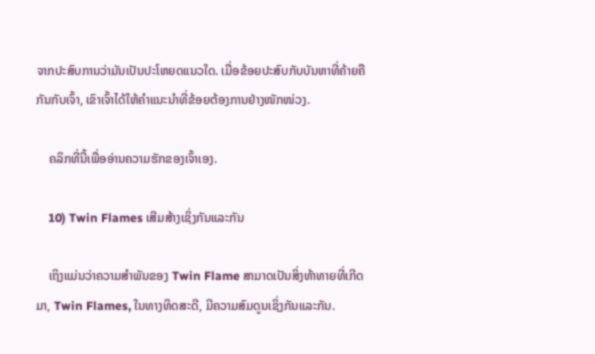ຈາກປະສົບການວ່າມັນເປັນປະໂຫຍດແນວໃດ. ເມື່ອຂ້ອຍປະສົບກັບບັນຫາທີ່ຄ້າຍຄືກັນກັບເຈົ້າ, ເຂົາເຈົ້າໄດ້ໃຫ້ຄຳແນະນຳທີ່ຂ້ອຍຕ້ອງການຢ່າງໜັກໜ່ວງ.

    ຄລິກທີ່ນີ້ເພື່ອອ່ານຄວາມຮັກຂອງເຈົ້າເອງ.

    10) Twin Flames ເສີມສ້າງເຊິ່ງກັນແລະກັນ

    ເຖິງແມ່ນວ່າຄວາມສຳພັນຂອງ Twin Flame ສາມາດເປັນສິ່ງທ້າທາຍທີ່ເກີດມາ, Twin Flames, ໃນທາງທິດສະດີ, ມີຄວາມສົມດູນເຊິ່ງກັນແລະກັນ.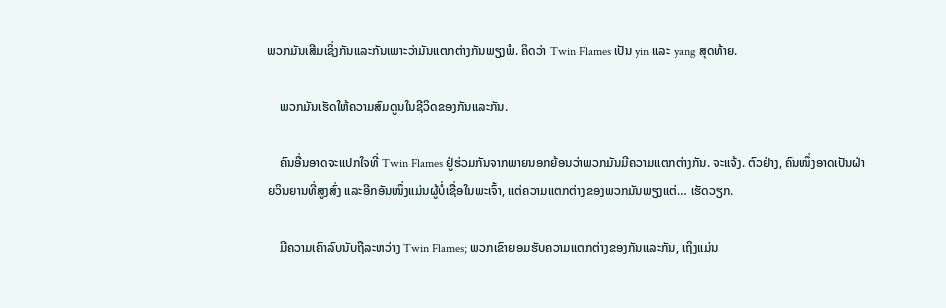ພວກມັນເສີມເຊິ່ງກັນແລະກັນເພາະວ່າມັນແຕກຕ່າງກັນພຽງພໍ. ຄິດວ່າ Twin Flames ເປັນ yin ແລະ yang ສຸດທ້າຍ.

    ພວກມັນເຮັດໃຫ້ຄວາມສົມດູນໃນຊີວິດຂອງກັນແລະກັນ.

    ຄົນອື່ນອາດຈະແປກໃຈທີ່ Twin Flames ຢູ່ຮ່ວມກັນຈາກພາຍນອກຍ້ອນວ່າພວກມັນມີຄວາມແຕກຕ່າງກັນ. ຈະແຈ້ງ. ຕົວຢ່າງ, ຄົນໜຶ່ງອາດເປັນຝ່າຍວິນຍານທີ່ສູງສົ່ງ ແລະອີກອັນໜຶ່ງແມ່ນຜູ້ບໍ່ເຊື່ອໃນພະເຈົ້າ, ແຕ່ຄວາມແຕກຕ່າງຂອງພວກມັນພຽງແຕ່… ເຮັດວຽກ.

    ມີຄວາມເຄົາລົບນັບຖືລະຫວ່າງ Twin Flames; ພວກເຂົາຍອມຮັບຄວາມແຕກຕ່າງຂອງກັນແລະກັນ, ເຖິງແມ່ນ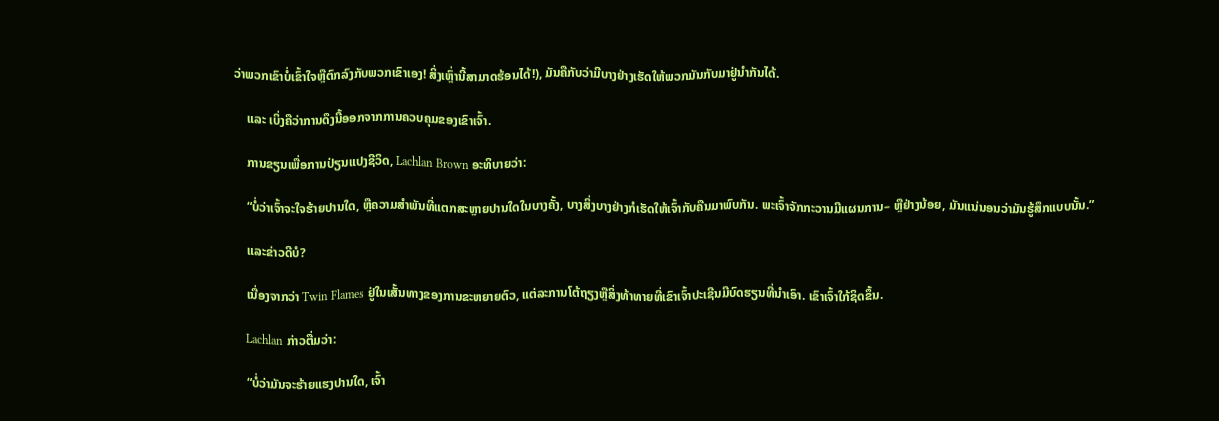ວ່າພວກເຂົາບໍ່ເຂົ້າໃຈຫຼືຕົກລົງກັບພວກເຂົາເອງ! ສິ່ງເຫຼົ່ານີ້ສາມາດຮ້ອນໄດ້!), ມັນຄືກັບວ່າມີບາງຢ່າງເຮັດໃຫ້ພວກມັນກັບມາຢູ່ນຳກັນໄດ້.

    ແລະ ເບິ່ງຄືວ່າການດຶງນີ້ອອກຈາກການຄວບຄຸມຂອງເຂົາເຈົ້າ.

    ການຂຽນເພື່ອການປ່ຽນແປງຊີວິດ, Lachlan Brown ອະທິບາຍວ່າ:

    “ບໍ່ວ່າເຈົ້າຈະໃຈຮ້າຍປານໃດ, ຫຼືຄວາມສຳພັນທີ່ແຕກສະຫຼາຍປານໃດໃນບາງຄັ້ງ, ບາງສິ່ງບາງຢ່າງກໍເຮັດໃຫ້ເຈົ້າກັບຄືນມາພົບກັນ. ພະເຈົ້າຈັກກະວານມີແຜນການ– ຫຼືຢ່າງນ້ອຍ, ມັນແນ່ນອນວ່າມັນຮູ້ສຶກແບບນັ້ນ.”

    ແລະຂ່າວດີບໍ?

    ເນື່ອງຈາກວ່າ Twin Flames ຢູ່ໃນເສັ້ນທາງຂອງການຂະຫຍາຍຕົວ, ແຕ່ລະການໂຕ້ຖຽງຫຼືສິ່ງທ້າທາຍທີ່ເຂົາເຈົ້າປະເຊີນມີບົດຮຽນທີ່ນໍາເອົາ. ເຂົາເຈົ້າໃກ້ຊິດຂຶ້ນ.

    Lachlan ກ່າວຕື່ມວ່າ:

    “ບໍ່ວ່າມັນຈະຮ້າຍແຮງປານໃດ, ເຈົ້າ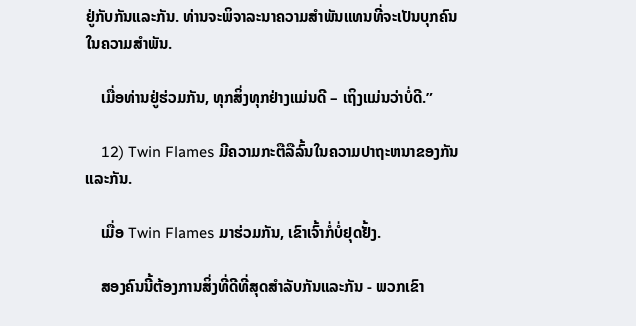ຢູ່ກັບກັນແລະກັນ. ທ່ານຈະພິຈາລະນາຄວາມສໍາພັນແທນທີ່ຈະເປັນບຸກຄົນໃນຄວາມສໍາພັນ.

    ເມື່ອທ່ານຢູ່ຮ່ວມກັນ, ທຸກສິ່ງທຸກຢ່າງແມ່ນດີ – ເຖິງແມ່ນວ່າບໍ່ດີ.”

    12) Twin Flames ມີຄວາມກະຕືລືລົ້ນໃນຄວາມປາຖະຫນາຂອງກັນແລະກັນ.

    ເມື່ອ Twin Flames ມາຮ່ວມກັນ, ເຂົາເຈົ້າກໍ່ບໍ່ຢຸດຢັ້ງ.

    ສອງຄົນນີ້ຕ້ອງການສິ່ງທີ່ດີທີ່ສຸດສໍາລັບກັນແລະກັນ - ພວກເຂົາ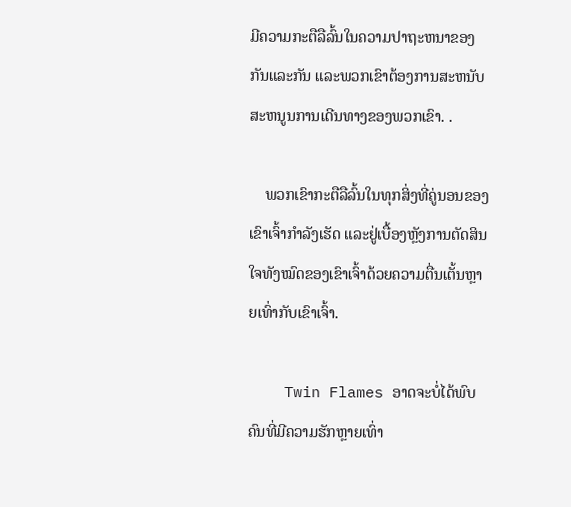ມີຄວາມກະຕືລືລົ້ນໃນຄວາມປາຖະຫນາຂອງກັນແລະກັນ ແລະພວກເຂົາຕ້ອງການສະຫນັບສະຫນູນການເດີນທາງຂອງພວກເຂົາ. .

    ພວກເຂົາກະຕືລືລົ້ນໃນທຸກສິ່ງທີ່ຄູ່ນອນຂອງເຂົາເຈົ້າກຳລັງເຮັດ ແລະຢູ່ເບື້ອງຫຼັງການຕັດສິນໃຈທັງໝົດຂອງເຂົາເຈົ້າດ້ວຍຄວາມຕື່ນເຕັ້ນຫຼາຍເທົ່າກັບເຂົາເຈົ້າ.

    Twin Flames ອາດຈະບໍ່ໄດ້ພົບຄົນທີ່ມີຄວາມຮັກຫຼາຍເທົ່າ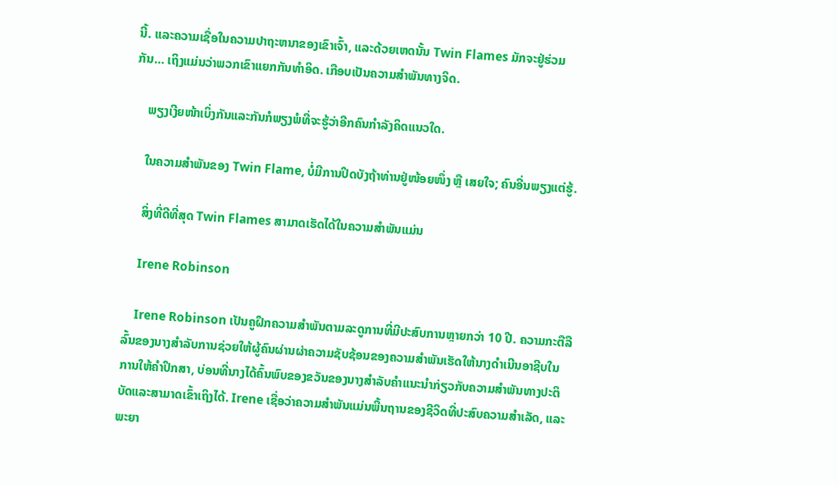ນີ້. ແລະຄວາມເຊື່ອໃນຄວາມປາຖະຫນາຂອງເຂົາເຈົ້າ, ແລະດ້ວຍເຫດນັ້ນ Twin Flames ມັກຈະຢູ່ຮ່ວມກັນ… ເຖິງແມ່ນວ່າພວກເຂົາແຍກກັນທໍາອິດ. ເກືອບເປັນຄວາມສຳພັນທາງຈິດ.

    ພຽງເງີຍໜ້າເບິ່ງກັນແລະກັນກໍພຽງພໍທີ່ຈະຮູ້ວ່າອີກຄົນກຳລັງຄິດແນວໃດ.

    ໃນຄວາມສຳພັນຂອງ Twin Flame, ບໍ່ມີການປິດບັງຖ້າທ່ານຢູ່ໜ້ອຍໜຶ່ງ ຫຼື ເສຍໃຈ; ຄົນອື່ນພຽງແຕ່ຮູ້.

    ສິ່ງທີ່ດີທີ່ສຸດ Twin Flames ສາມາດເຮັດໄດ້ໃນຄວາມສໍາພັນແມ່ນ

    Irene Robinson

    Irene Robinson ເປັນຄູຝຶກຄວາມສໍາພັນຕາມລະດູການທີ່ມີປະສົບການຫຼາຍກວ່າ 10 ປີ. ຄວາມກະຕືລືລົ້ນຂອງນາງສໍາລັບການຊ່ວຍໃຫ້ຜູ້ຄົນຜ່ານຜ່າຄວາມຊັບຊ້ອນຂອງຄວາມສໍາພັນເຮັດໃຫ້ນາງດໍາເນີນອາຊີບໃນການໃຫ້ຄໍາປຶກສາ, ບ່ອນທີ່ນາງໄດ້ຄົ້ນພົບຂອງຂວັນຂອງນາງສໍາລັບຄໍາແນະນໍາກ່ຽວກັບຄວາມສໍາພັນທາງປະຕິບັດແລະສາມາດເຂົ້າເຖິງໄດ້. Irene ເຊື່ອວ່າຄວາມສຳພັນແມ່ນພື້ນຖານຂອງຊີວິດທີ່ປະສົບຄວາມສຳເລັດ, ແລະພະຍາ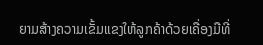ຍາມສ້າງຄວາມເຂັ້ມແຂງໃຫ້ລູກຄ້າດ້ວຍເຄື່ອງມືທີ່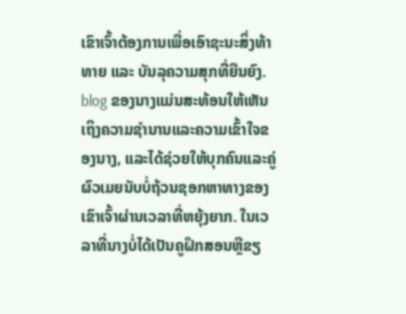ເຂົາເຈົ້າຕ້ອງການເພື່ອເອົາຊະນະສິ່ງທ້າທາຍ ແລະ ບັນລຸຄວາມສຸກທີ່ຍືນຍົງ. blog ຂອງນາງແມ່ນສະທ້ອນໃຫ້ເຫັນເຖິງຄວາມຊໍານານແລະຄວາມເຂົ້າໃຈຂອງນາງ, ແລະໄດ້ຊ່ວຍໃຫ້ບຸກຄົນແລະຄູ່ຜົວເມຍນັບບໍ່ຖ້ວນຊອກຫາທາງຂອງເຂົາເຈົ້າຜ່ານເວລາທີ່ຫຍຸ້ງຍາກ. ໃນເວລາທີ່ນາງບໍ່ໄດ້ເປັນຄູຝຶກສອນຫຼືຂຽ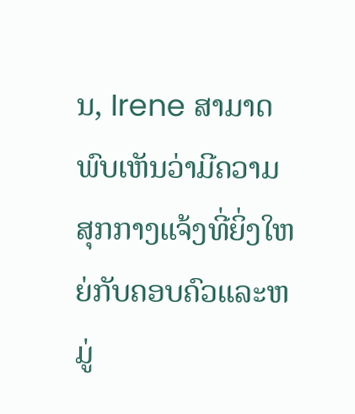ນ, Irene ສາມາດພົບເຫັນວ່າມີຄວາມສຸກກາງແຈ້ງທີ່ຍິ່ງໃຫຍ່ກັບຄອບຄົວແລະຫມູ່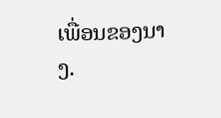ເພື່ອນຂອງນາງ.